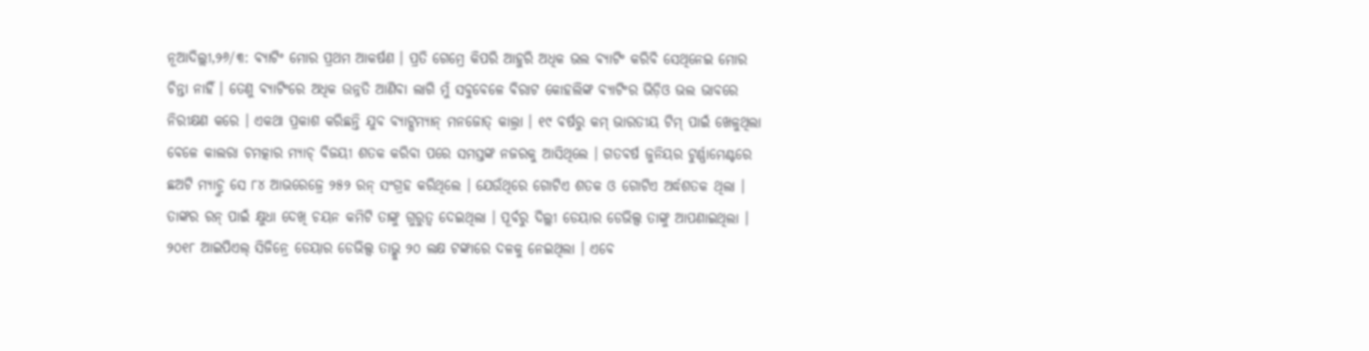ନୂଆଦିଲ୍ଲୀ,୨୬/୩: ବ୍ୟାଟିଂ ମୋର ପ୍ରଥମ ଆକର୍ଷଣ । ପ୍ରତି ଗେମ୍ରେ କିପରି ଆହୁରି ଅଧିକ ଭଲ ବ୍ୟାଟିଂ କରିବି ସେଥିନେଇ ମୋର ଚିନ୍ତା ନାହିଁ । ତେଣୁ ବ୍ୟାଟିଂରେ ଅଧିକ ଉନ୍ନତି ଆଣିବା ଲାଗି ମୁଁ ସବୁବେଳେ ବିରାଟ କୋହଲିଙ୍କ ବ୍ୟାଟିଂର ଭିଡ଼ିଓ ଭଲ ଭାବରେ ନିରୀକ୍ଷଣ କରେ । ଏକଥା ପ୍ରକାଶ କରିଛନ୍ତି ଯୁବ ବ୍ୟାଟ୍ସମ୍ୟାନ୍ ମନଜୋତ୍ କାଲ୍ରା । ୧୯ ବର୍ଷରୁ କମ୍ ଭାରତୀୟ ଟିମ୍ ପାଇଁ ଖେଳୁଥିଲା ବେଳେ କାଲରା ଚମତ୍କାର ମ୍ୟାଚ୍ ବିଜୟୀ ଶତକ କରିବା ପରେ ସମସ୍ତଙ୍କ ନଜରକୁ ଆସିଥିଲେ । ଗତବର୍ଷ ଜୁନିୟର ଟୁର୍ଣ୍ଣାମେଣ୍ଟରେ ଛଅଟି ମ୍ୟାଚ୍ରୁ ସେ ୮୪ ଆଭରେଜ୍ରେ ୨୫୨ ରନ୍ ସଂଗ୍ରହ କରିଥିଲେ । ଯେଉଁଥିରେ ଗୋଟିଏ ଶତକ ଓ ଗୋଟିଏ ଅର୍ଦ୍ଧଶତକ ଥିଲା । ତାଙ୍କର ରନ୍ ପାଇଁ କ୍ଷୁଧା ଦେଖି ଚୟନ କମିଟି ତାଙ୍କୁ ଗୁରୁତ୍ୱ ଦେଇଥିଲା । ପୂର୍ବରୁ ଦିଲ୍ଲୀ ଡେୟାର ଡେଭିଲ୍ସ ତାଙ୍କୁ ଆପଣାଇଥିଲା । ୨୦୧୮ ଆଇପିଏଲ୍ ସିଜିନ୍ରେ ଡେୟାର ଡେଭିଲ୍ସ ତାଭ୍କୁ ୨୦ ଲକ୍ଷ ଟଙ୍କାରେ ଦଳକୁ ନେଇଥିଲା । ଏବେ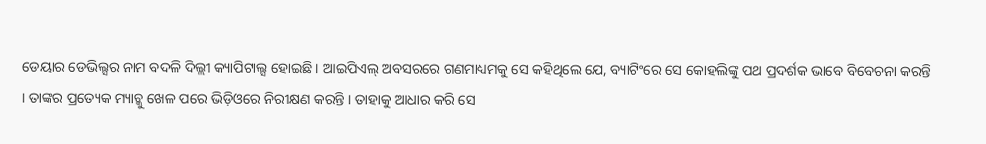ଡେୟାର ଡେଭିଲ୍ସର ନାମ ବଦଳି ଦିଲ୍ଲୀ କ୍ୟାପିଟାଲ୍ସ ହୋଇଛି । ଆଇପିଏଲ୍ ଅବସରରେ ଗଣମାଧ୍ୟମକୁ ସେ କହିଥିଲେ ଯେ, ବ୍ୟାଟିଂରେ ସେ କୋହଲିଙ୍କୁ ପଥ ପ୍ରଦର୍ଶକ ଭାବେ ବିବେଚନା କରନ୍ତି । ତାଙ୍କର ପ୍ରତ୍ୟେକ ମ୍ୟାଚ୍କୁ ଖେଳ ପରେ ଭିଡ଼ିଓରେ ନିରୀକ୍ଷଣ କରନ୍ତି । ତାହାକୁ ଆଧାର କରି ସେ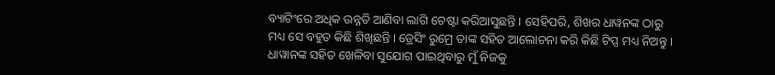ବ୍ୟାଟିଂରେ ଅଧିକ ଉନ୍ନତି ଆଣିବା ଲାଗି ଚେଷ୍ଟା କରିଆସୁଛନ୍ତି । ସେହିପରି, ଶିଖର ଧାୱନଙ୍କ ଠାରୁ ମଧ୍ୟ ସେ ବହୁତ କିଛି ଶିଖିଛନ୍ତି । ଡ୍ରେସିଂ ରୁମ୍ରେ ତାଙ୍କ ସହିତ ଆଲୋଚନା କରି କିଛି ଟିପ୍ସ ମଧ୍ୟ ନିଅନ୍ତୁ । ଧାୱାନଙ୍କ ସହିତ ଖେଳିବା ସୁଯୋଗ ପାଇଥିବାରୁ ମୁଁ ନିଜକୁ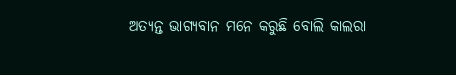ଅତ୍ୟନ୍ତ ଭାଗ୍ୟବାନ ମନେ କରୁଛି ବୋଲି କାଲରା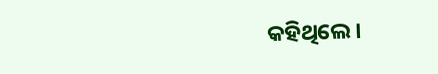କହିଥିଲେ ।